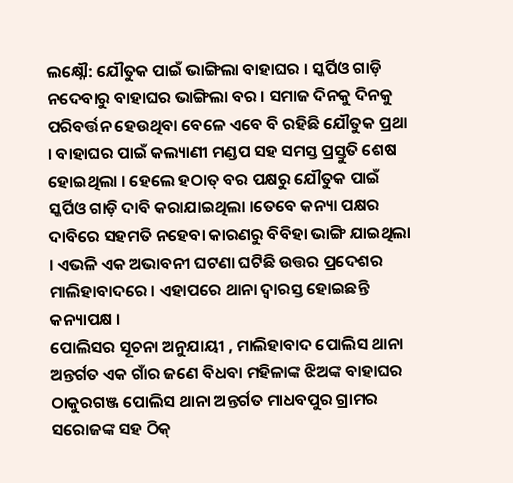ଲକ୍ଷ୍ନୌ: ଯୌତୁକ ପାଇଁ ଭାଙ୍ଗିଲା ବାହାଘର । ସ୍କର୍ପିଓ ଗାଡ଼ି ନଦେବାରୁ ବାହାଘର ଭାଙ୍ଗିଲା ବର । ସମାଜ ଦିନକୁ ଦିନକୁ ପରିବର୍ତ୍ତନ ହେଉଥିବା ବେଳେ ଏବେ ବି ରହିଛି ଯୌତୁକ ପ୍ରଥା । ବାହାଘର ପାଇଁ କଲ୍ୟାଣୀ ମଣ୍ଡପ ସହ ସମସ୍ତ ପ୍ରସ୍ତୁତି ଶେଷ ହୋଇଥିଲା । ହେଲେ ହଠାତ୍ ବର ପକ୍ଷରୁ ଯୌତୁକ ପାଇଁ ସ୍କର୍ପିଓ ଗାଡ଼ି ଦାବି କରାଯାଇଥିଲା ।ତେବେ କନ୍ୟା ପକ୍ଷର ଦାବିରେ ସହମତି ନହେବା କାରଣରୁ ବିବିହା ଭାଙ୍ଗି ଯାଇଥିଲା । ଏଭଳି ଏକ ଅଭାବନୀ ଘଟଣା ଘଟିଛି ଉତ୍ତର ପ୍ରଦେଶର ମାଲିହାବାଦରେ । ଏହାପରେ ଥାନା ଦ୍ବାରସ୍ତ ହୋଇଛନ୍ତି କନ୍ୟାପକ୍ଷ ।
ପୋଲିସର ସୂଚନା ଅନୁଯାୟୀ , ମାଲିହାବାଦ ପୋଲିସ ଥାନା ଅନ୍ତର୍ଗତ ଏକ ଗାଁର ଜଣେ ବିଧବା ମହିଳାଙ୍କ ଝିଅଙ୍କ ବାହାଘର ଠାକୁରଗଞ୍ଜ ପୋଲିସ ଥାନା ଅନ୍ତର୍ଗତ ମାଧବପୁର ଗ୍ରାମର ସରୋଜଙ୍କ ସହ ଠିକ୍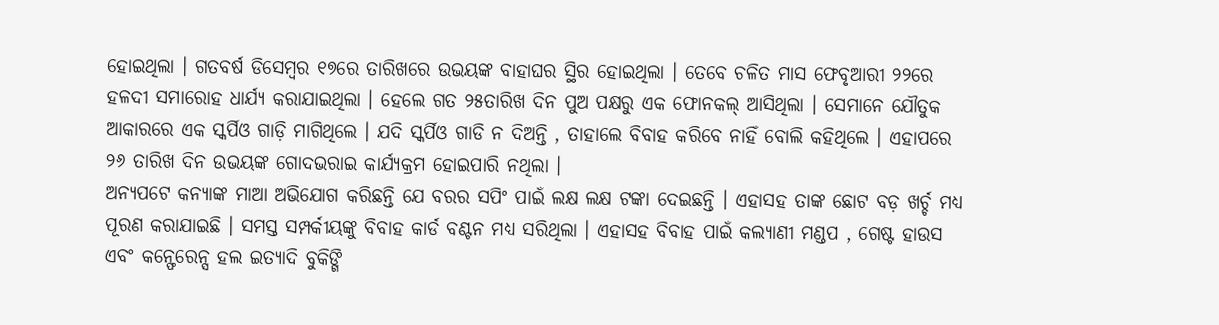ହୋଇଥିଲା । ଗତବର୍ଷ ଡିସେମ୍ବର ୧୭ରେ ତାରିଖରେ ଉଭୟଙ୍କ ବାହାଘର ସ୍ଥିର ହୋଇଥିଲା । ତେବେ ଚଳିତ ମାସ ଫେବୃଆରୀ ୨୨ରେ ହଳଦୀ ସମାରୋହ ଧାର୍ଯ୍ୟ କରାଯାଇଥିଲା । ହେଲେ ଗତ ୨୫ତାରିଖ ଦିନ ପୁଅ ପକ୍ଷରୁ ଏକ ଫୋନକଲ୍ ଆସିଥିଲା । ସେମାନେ ଯୌତୁକ ଆକାରରେ ଏକ ସ୍କର୍ପିଓ ଗାଡ଼ି ମାଗିଥିଲେ । ଯଦି ସ୍କର୍ପିଓ ଗାଡି ନ ଦିଅନ୍ତି , ତାହାଲେ ବିବାହ କରିବେ ନାହିଁ ବୋଲି କହିଥିଲେ । ଏହାପରେ ୨୬ ତାରିଖ ଦିନ ଉଭୟଙ୍କ ଗୋଦଭରାଇ କାର୍ଯ୍ୟକ୍ରମ ହୋଇପାରି ନଥିଲା ।
ଅନ୍ୟପଟେ କନ୍ୟାଙ୍କ ମାଆ ଅଭିଯୋଗ କରିଛନ୍ତି ଯେ ବରର ସପିଂ ପାଇଁ ଲକ୍ଷ ଲକ୍ଷ ଟଙ୍କା ଦେଇଛନ୍ତି । ଏହାସହ ତାଙ୍କ ଛୋଟ ବଡ଼ ଖର୍ଚ୍ଚ ମଧ୍ୟ ପୂରଣ କରାଯାଇଛି । ସମସ୍ତ ସମ୍ପର୍କୀୟଙ୍କୁ ବିବାହ କାର୍ଡ ବଣ୍ଟନ ମଧ୍ୟ ସରିଥିଲା । ଏହାସହ ବିବାହ ପାଇଁ କଲ୍ୟାଣୀ ମଣ୍ଡପ , ଗେଷ୍ଟ ହାଉସ ଏବଂ କନ୍ଫେରେନ୍ସ ହଲ ଇତ୍ୟାଦି ବୁକିଙ୍ଗି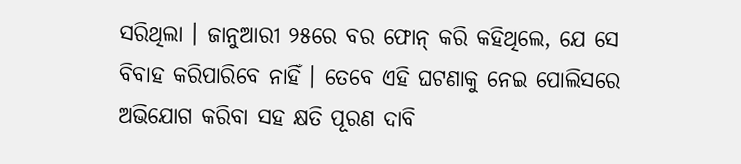ସରିଥିଲା । ଜାନୁଆରୀ ୨୫ରେ ବର ଫୋନ୍ କରି କହିଥିଲେ, ଯେ ସେ ବିବାହ କରିପାରିବେ ନାହିଁ । ତେବେ ଏହି ଘଟଣାକୁ ନେଇ ପୋଲିସରେ ଅଭିଯୋଗ କରିବା ସହ କ୍ଷତି ପୂରଣ ଦାବି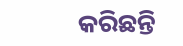କରିଛନ୍ତି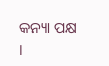କନ୍ୟା ପକ୍ଷ ।